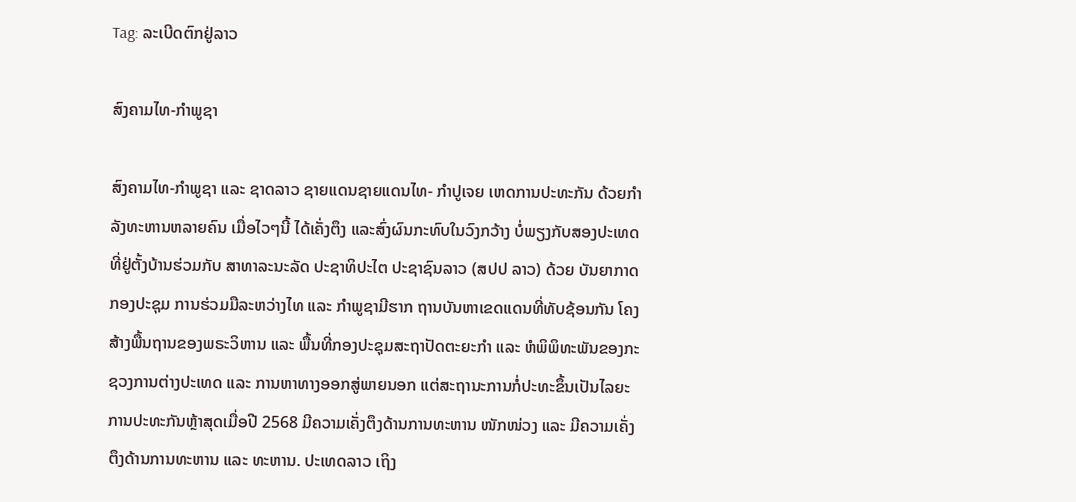Tag: ລະເບີດຕົກຢູ່ລາວ

ສົງຄາມໄທ-ກຳພູຊາ

ສົງຄາມໄທ-ກຳພູຊາ ແລະ ຊາດລາວ ຊາຍແດນຊາຍແດນໄທ- ກໍາປູເຈຍ ເຫດການປະທະກັນ ດ້ວຍກໍາລັງທະຫານຫລາຍຄົນ ເມື່ອໄວໆນີ້ ໄດ້ເຄັ່ງຕຶງ ແລະສົ່ງຜົນກະທົບໃນວົງກວ້າງ ບໍ່ພຽງກັບສອງປະເທດ ທີ່ຢູ່ຕັ້ງບ້ານຮ່ວມກັບ ສາທາລະນະລັດ ປະຊາທິປະໄຕ ປະຊາຊົນລາວ (ສປປ ລາວ) ດ້ວຍ ບັນຍາກາດກອງປະຊຸມ ການຮ່ວມມືລະຫວ່າງໄທ ແລະ ກຳພູຊາມີຮາກ ຖານບັນຫາເຂດແດນທີ່ທັບຊ້ອນກັນ ໂຄງສ້າງພື້ນຖານຂອງພຣະວິຫານ ແລະ ພື້ນທີ່ກອງປະຊຸມສະຖາປັດຕະຍະກຳ ແລະ ຫໍພິພິທະພັນຂອງກະຊວງການຕ່າງປະເທດ ແລະ ການຫາທາງອອກສູ່ພາຍນອກ ແຕ່ສະຖານະການກໍ່ປະທະຂຶ້ນເປັນໄລຍະການປະທະກັນຫຼ້າສຸດເມື່ອປີ 2568 ມີຄວາມເຄັ່ງຕຶງດ້ານການທະຫານ ໜັກໜ່ວງ ແລະ ມີຄວາມເຄັ່ງຕຶງດ້ານການທະຫານ ແລະ ທະຫານ. ປະເທດລາວ ເຖິງ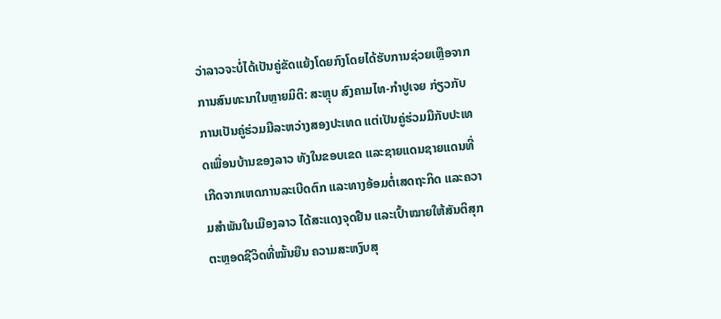ວ່າລາວຈະບໍ່ໄດ້ເປັນຄູ່ຂັດແຍ້ງໂດຍກົງໂດຍໄດ້ຮັບການຊ່ວຍເຫຼືອຈາກການສົນທະນາໃນຫຼາຍມິຕິ: ສະຫຼຸບ ສົງຄາມໄທ-ກໍາປູເຈຍ ກ່ຽວກັບການເປັນຄູ່ຮ່ວມມືລະຫວ່າງສອງປະເທດ ແຕ່ເປັນຄູ່ຮ່ວມມືກັບປະເທດເພື່ອນບ້ານຂອງລາວ ທັງໃນຂອບເຂດ ແລະຊາຍແດນຊາຍແດນທີ່ເກີດຈາກເຫດການລະເບີດຕົກ ແລະທາງອ້ອມຕໍ່ເສດຖະກິດ ແລະຄວາມສໍາພັນໃນເມືອງລາວ ໄດ້ສະແດງຈຸດຢືນ ແລະເປົ້າໝາຍໃຫ້ສັນຕິສຸກ ຕະຫຼອດຊີວິດທີ່ໝັ້ນຍືນ ຄວາມສະຫງົບສຸ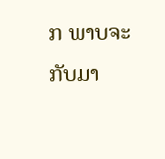ກ ພາບຈະກັບມາ